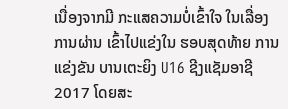ເນື່ອງຈາກມີ ກະແສຄວາມບໍ່ເຂົ້າໃຈ ໃນເລື່ອງການຜ່ານ ເຂົ້າໄປແຂ່ງໃນ ຮອບສຸດທ້າຍ ການແຂ່ງຂັນ ບານເຕະຍິງ U16 ຊີງແຊັມອາຊີ 2017 ໂດຍສະ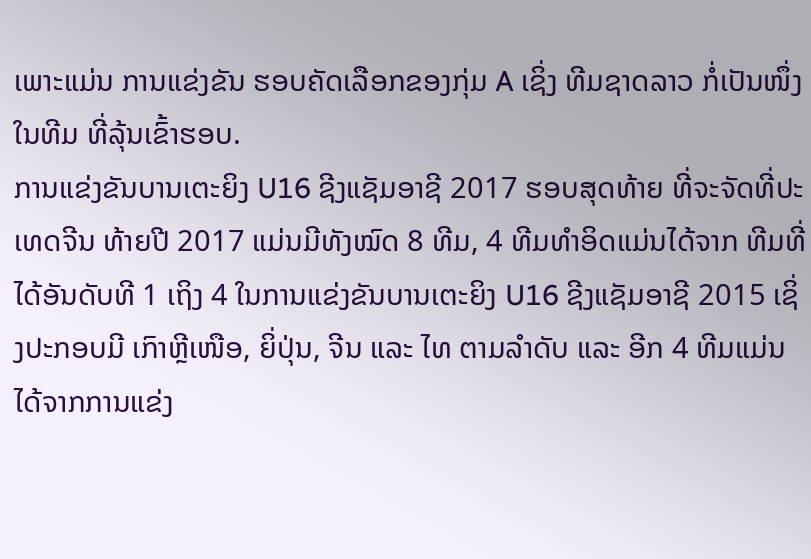ເພາະແມ່ນ ການແຂ່ງຂັນ ຮອບຄັດເລືອກຂອງກຸ່ມ A ເຊິ່ງ ທີມຊາດລາວ ກໍ່ເປັນໜຶ່ງໃນທີມ ທີ່ລຸ້ນເຂົ້າຮອບ.
ການແຂ່ງຂັນບານເຕະຍິງ U16 ຊີງແຊັມອາຊີ 2017 ຮອບສຸດທ້າຍ ທີ່ຈະຈັດທີ່ປະເທດຈີນ ທ້າຍປີ 2017 ແມ່ນມີທັງໝົດ 8 ທີມ, 4 ທີມທຳອິດແມ່ນໄດ້ຈາກ ທີມທີ່ໄດ້ອັນດັບທີ 1 ເຖິງ 4 ໃນການແຂ່ງຂັນບານເຕະຍິງ U16 ຊີງແຊັມອາຊີ 2015 ເຊິ່ງປະກອບມີ ເກົາຫຼີເໜືອ, ຍິ່ປຸ່ນ, ຈີນ ແລະ ໄທ ຕາມລຳດັບ ແລະ ອີກ 4 ທີມແມ່ນໄດ້ຈາກການແຂ່ງ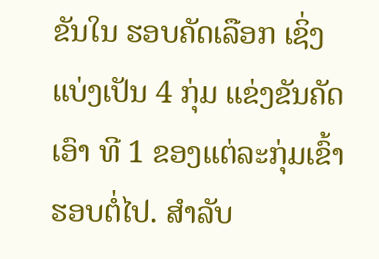ຂັນໃນ ຮອບຄັດເລືອກ ເຊິ່ງແບ່ງເປັນ 4 ກຸ່ມ ແຂ່ງຂັນຄັດເອົາ ທີ 1 ຂອງແຕ່ລະກຸ່ມເຂົ້າຮອບຕໍ່ໄປ. ສຳລັບ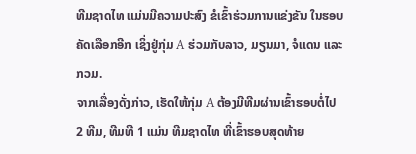ທີມຊາດໄທ ແມ່ນມີຄວາມປະສົງ ຂໍເຂົ້າຮ່ວມການແຂ່ງຂັນ ໃນຮອບຄັດເລືອກອີກ ເຊິ່ງຢູ່ກຸ່ມ A ຮ່ວມກັບລາວ, ມຽນມາ, ຈໍແດນ ແລະ ກວມ.
ຈາກເລື່ອງດັ່ງກ່າວ, ເຮັດໃຫ້ກຸ່ມ A ຕ້ອງມີທີມຜ່ານເຂົ້າຮອບຕໍ່ໄປ 2 ທີມ, ທີມທີ 1 ແມ່ນ ທີມຊາດໄທ ທີ່ເຂົ້າຮອບສຸດທ້າຍ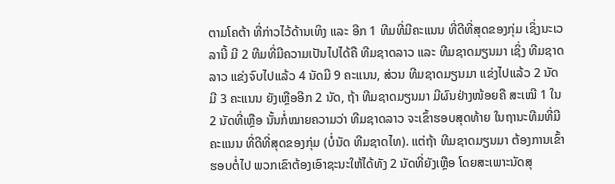ຕາມໂຄຕ້າ ທີ່ກ່າວໄວ້ດ້ານເທິງ ແລະ ອີກ 1 ທີມທີ່ມີຄະແນນ ທີ່ດີທີ່ສຸດຂອງກຸ່ມ ເຊິ່ງນະເວລານີ້ ມີ 2 ທີມທີ່ມີຄວາມເປັນໄປໄດ້ຄື ທີມຊາດລາວ ແລະ ທີມຊາດມຽນມາ ເຊິ່ງ ທີມຊາດລາວ ແຂ່ງຈົບໄປແລ້ວ 4 ນັດມີ 9 ຄະແນນ, ສ່ວນ ທີມຊາດມຽນມາ ແຂ່ງໄປແລ້ວ 2 ນັດ ມີ 3 ຄະແນນ ຍັງເຫຼືອອີກ 2 ນັດ, ຖ້າ ທີມຊາດມຽນມາ ມີຜົນຢ່າງໜ້ອຍຄື ສະເໝີ 1 ໃນ 2 ນັດທີ່ເຫຼືອ ນັ້ນກໍ່ໝາຍຄວາມວ່າ ທີມຊາດລາວ ຈະເຂົ້າຮອບສຸດທ້າຍ ໃນຖານະທີມທີ່ມີຄະແນນ ທີ່ດີທີ່ສຸດຂອງກຸ່ມ (ບໍ່ນັດ ທີມຊາດໄທ). ແຕ່ຖ້າ ທີມຊາດມຽນມາ ຕ້ອງການເຂົ້າຮອບຕໍ່ໄປ ພວກເຂົາຕ້ອງເອົາຊະນະໃຫ້ໄດ້ທັງ 2 ນັດທີ່ຍັງເຫຼືອ ໂດຍສະເພາະນັດສຸ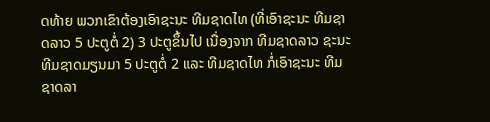ດທ້າຍ ພວກເຂົາຕ້ອງເອົາຊະນະ ທີມຊາດໄທ (ທີ່ເອົາຊະນະ ທີມຊາດລາວ 5 ປະຕູຕໍ່ 2) 3 ປະຕູຂຶ້ນໄປ ເນື່ອງຈາກ ທີມຊາດລາວ ຊະນະ ທີມຊາດມຽນມາ 5 ປະຕູຕໍ່ 2 ແລະ ທີມຊາດໄທ ກໍ່ເອົາຊະນະ ທີມຊາດລາ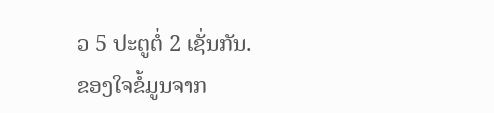ວ 5 ປະຕູຕໍ່ 2 ເຊັ່ນກັນ.
ຂອງໃຈຂໍ້ມູນຈາກ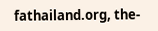fathailand.org, the-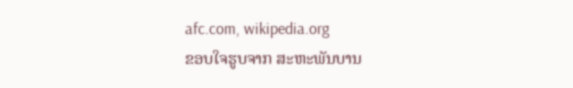afc.com, wikipedia.org
ຂອບໃຈຮູບຈາກ ສະຫະພັນບານ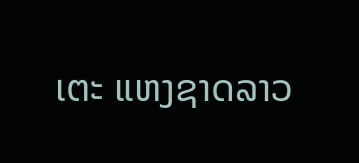ເຕະ ແຫງຊາດລາວ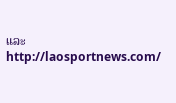ແລະ http://laosportnews.com/